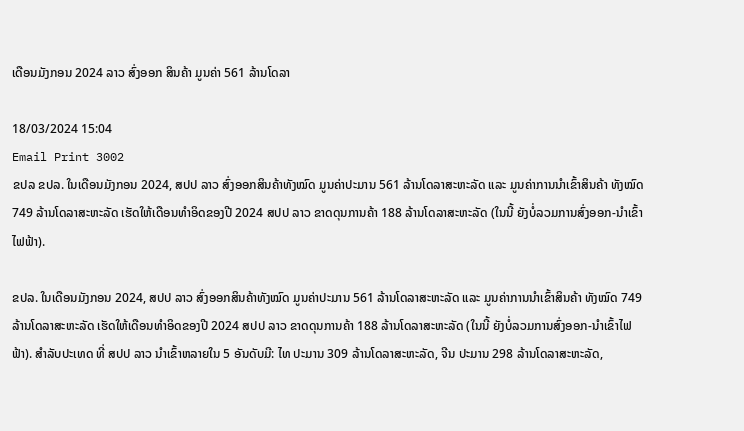ເດືອນມັງກອນ 2024 ລາວ ສົ່ງອອກ ສິນຄ້າ ມູນຄ່າ 561 ລ້ານໂດລາ

18/03/2024 15:04
Email Print 3002
ຂປລ ຂປລ. ໃນເດືອນມັງກອນ 2024, ສປປ ລາວ ສົ່ງອອກສິນຄ້າທັງໝົດ ມູນຄ່າປະມານ 561 ລ້ານໂດລາສະຫະລັດ ແລະ ມູນຄ່າການນຳເຂົ້າສິນຄ້າ ທັງໝົດ 749 ລ້ານໂດລາສະຫະລັດ ເຮັດໃຫ້ເດືອນທຳອິດຂອງປີ 2024 ສປປ ລາວ ຂາດດຸນການຄ້າ 188 ລ້ານໂດລາສະຫະລັດ (ໃນນີ້ ຍັງບໍ່ລວມການສົ່ງອອກ-ນຳເຂົ້າໄຟຟ້າ).

ຂປລ. ໃນເດືອນມັງກອນ 2024, ສປປ ລາວ ສົ່ງອອກສິນຄ້າທັງໝົດ ມູນຄ່າປະມານ 561 ລ້ານໂດລາສະຫະລັດ ແລະ ມູນຄ່າການນຳເຂົ້າສິນຄ້າ ທັງໝົດ 749 ລ້ານໂດລາສະຫະລັດ ເຮັດໃຫ້ເດືອນທຳອິດຂອງປີ 2024 ສປປ ລາວ ຂາດດຸນການຄ້າ 188 ລ້ານໂດລາສະຫະລັດ (ໃນນີ້ ຍັງບໍ່ລວມການສົ່ງອອກ-ນຳເຂົ້າໄຟຟ້າ). ສຳລັບປະເທດ ທີ່ ສປປ ລາວ ນໍາເຂົ້າຫລາຍໃນ 5 ອັນດັບມີ: ໄທ ປະມານ 309 ລ້ານໂດລາສະຫະລັດ, ຈີນ ປະມານ 298 ລ້ານໂດລາສະຫະລັດ,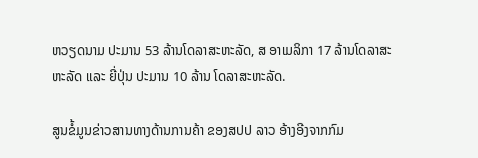ຫວຽດນາມ ປະມານ 53 ລ້ານໂດລາສະຫະລັດ, ສ ອາເມລິກາ 17 ລ້ານໂດລາສະຫະລັດ ແລະ ຍີ່ປຸ່ນ ປະມານ 10 ລ້ານ ໂດລາສະຫະລັດ.

ສູນຂໍ້ມູນຂ່າວສານທາງດ້ານການຄ້າ ຂອງສປປ ລາວ ອ້າງອີງຈາກກົມ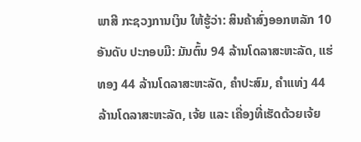ພາສີ ກະຊວງການເງິນ ໃຫ້ຮູ້ວ່າ: ສິນຄ້າສົ່ງອອກຫລັກ 10 ອັນດັບ ປະກອບມີ: ມັນຕົ້ນ 94 ລ້ານໂດລາສະຫະລັດ, ແຮ່ທອງ 44 ລ້ານໂດລາສະຫະລັດ, ຄໍາປະສົມ, ຄຳແທ່ງ 44 ລ້ານໂດລາສະຫະລັດ, ເຈ້ຍ ແລະ ເຄື່ອງທີ່ເຮັດດ້ວຍເຈ້ຍ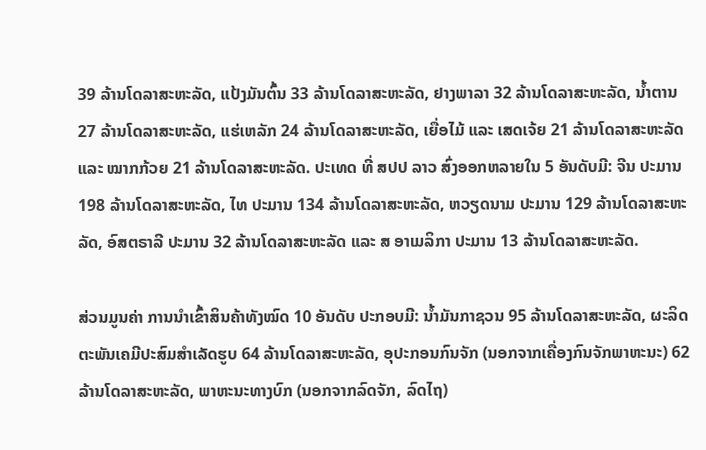39 ລ້ານໂດລາສະຫະລັດ, ແປ້ງມັນຕົ້ນ 33 ລ້ານໂດລາສະຫະລັດ, ຢາງພາລາ 32 ລ້ານໂດລາສະຫະລັດ, ນໍ້າຕານ 27 ລ້ານໂດລາສະຫະລັດ, ແຮ່ເຫລັກ 24 ລ້ານໂດລາສະຫະລັດ, ເຍື່ອໄມ້ ແລະ ເສດເຈ້ຍ 21 ລ້ານໂດລາສະຫະລັດ ແລະ ໝາກກ້ວຍ 21 ລ້ານໂດລາສະຫະລັດ. ປະເທດ ທີ່ ສປປ ລາວ ສົ່ງອອກຫລາຍໃນ 5 ອັນດັບມີ: ຈີນ ປະມານ 198 ລ້ານໂດລາສະຫະລັດ, ໄທ ປະມານ 134 ລ້ານໂດລາສະຫະລັດ, ຫວຽດນາມ ປະມານ 129 ລ້ານໂດລາສະຫະລັດ, ອົສຕຣາລີ ປະມານ 32 ລ້ານໂດລາສະຫະລັດ ແລະ ສ ອາເມລິກາ ປະມານ 13 ລ້ານໂດລາສະຫະລັດ.

ສ່ວນມູນຄ່າ ການນໍາເຂົ້າສິນຄ້າທັງໝົດ 10 ອັນດັບ ປະກອບມີ: ນ້ຳມັນກາຊວນ 95 ລ້ານໂດລາສະຫະລັດ, ຜະລິດຕະພັນເຄມີປະສົມສໍາເລັດຮູບ 64 ລ້ານໂດລາສະຫະລັດ, ອຸປະກອນກົນຈັກ (ນອກຈາກເຄື່ອງກົນຈັກພາຫະນະ) 62 ລ້ານໂດລາສະຫະລັດ, ພາຫະນະທາງບົກ (ນອກຈາກລົດຈັກ, ລົດໄຖ)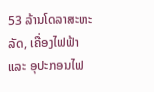53 ລ້ານໂດລາສະຫະລັດ, ເຄື່ອງໄຟຟ້າ ແລະ ອຸປະກອນໄຟ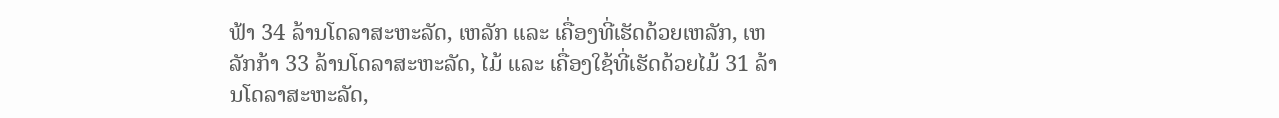ຟ້າ 34 ລ້ານໂດລາສະຫະລັດ, ເຫລັກ ແລະ ເຄື່ອງທີ່ເຮັດດ້ວຍເຫລັກ, ເຫລັກກ້າ 33 ລ້ານໂດລາສະຫະລັດ, ໄມ້ ແລະ ເຄື່ອງໃຊ້ທີ່ເຮັດດ້ວຍໄມ້ 31 ລ້ານໂດລາສະຫະລັດ,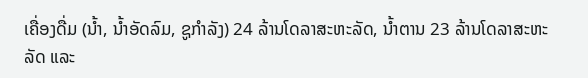ເຄື່ອງດື່ມ (ນໍ້າ, ນໍ້າອັດລົມ, ຊູກໍາລັງ) 24 ລ້ານໂດລາສະຫະລັດ, ນໍ້າຕານ 23 ລ້ານໂດລາສະຫະລັດ ແລະ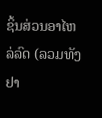ຊິ້ນສ່ວນອາໄຫລ່ລົດ (ລວມທັງຢາ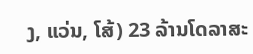ງ, ແວ່ນ, ໂສ້) 23 ລ້ານໂດລາສະ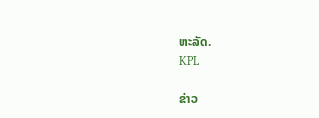ຫະລັດ.
KPL

ຂ່າວ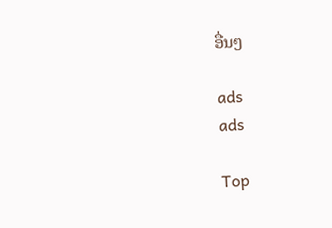ອື່ນໆ

ads
ads

Top